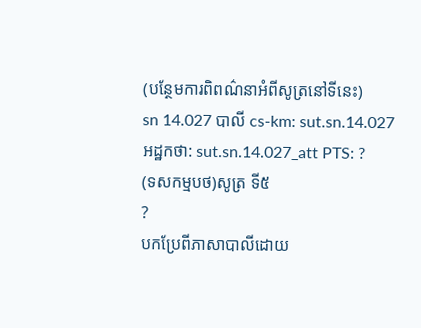(បន្ថែមការពិពណ៌នាអំពីសូត្រនៅទីនេះ)
sn 14.027 បាលី cs-km: sut.sn.14.027 អដ្ឋកថា: sut.sn.14.027_att PTS: ?
(ទសកម្មបថ)សូត្រ ទី៥
?
បកប្រែពីភាសាបាលីដោយ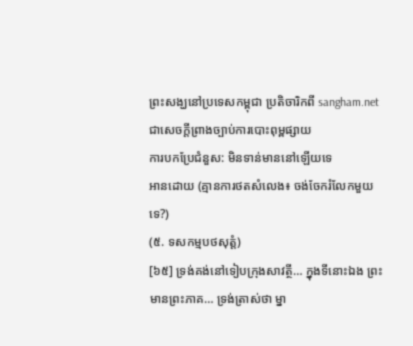ព្រះសង្ឃនៅប្រទេសកម្ពុជា ប្រតិចារិកពី sangham.net ជាសេចក្តីព្រាងច្បាប់ការបោះពុម្ពផ្សាយ
ការបកប្រែជំនួស: មិនទាន់មាននៅឡើយទេ
អានដោយ (គ្មានការថតសំលេង៖ ចង់ចែករំលែកមួយទេ?)
(៥. ទសកម្មបថសុត្តំ)
[៦៥] ទ្រង់គង់នៅទៀបក្រុងសាវត្ថី… ក្នុងទីនោះឯង ព្រះមានព្រះភាគ… ទ្រង់ត្រាស់ថា ម្នា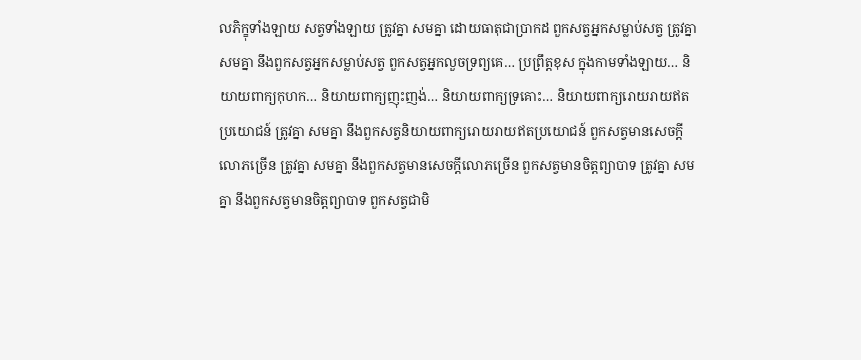លភិក្ខុទាំងឡាយ សត្វទាំងឡាយ ត្រូវគ្នា សមគ្នា ដោយធាតុជាប្រាកដ ពួកសត្វអ្នកសម្លាប់សត្វ ត្រូវគ្នា សមគ្នា នឹងពួកសត្វអ្នកសម្លាប់សត្វ ពួកសត្វអ្នកលួចទ្រព្យគេ… ប្រព្រឹត្តខុស ក្នុងកាមទាំងឡាយ… និយាយពាក្យកុហក… និយាយពាក្យញុះញង់… និយាយពាក្យទ្រគោះ… និយាយពាក្យរោយរាយឥតប្រយោជន៍ ត្រូវគ្នា សមគ្នា នឹងពួកសត្វនិយាយពាក្យរោយរាយឥតប្រយោជន៍ ពួកសត្វមានសេចក្តីលោភច្រើន ត្រូវគ្នា សមគ្នា នឹងពួកសត្វមានសេចក្តីលោភច្រើន ពួកសត្វមានចិត្តព្យាបាទ ត្រូវគ្នា សមគ្នា នឹងពួកសត្វមានចិត្តព្យាបាទ ពួកសត្វជាមិ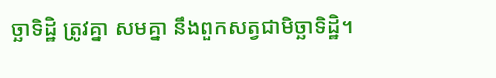ច្ឆាទិដ្ឋិ ត្រូវគ្នា សមគ្នា នឹងពួកសត្វជាមិច្ឆាទិដ្ឋិ។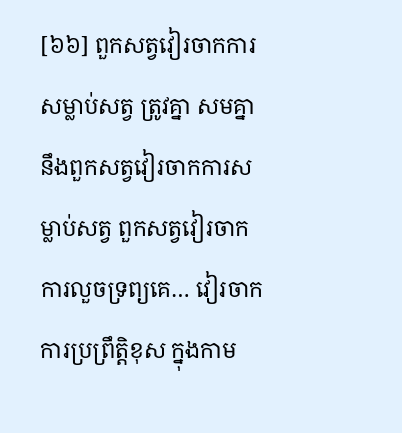[៦៦] ពួកសត្វវៀរចាកការសម្លាប់សត្វ ត្រូវគ្នា សមគ្នា នឹងពួកសត្វវៀរចាកការសម្លាប់សត្វ ពួកសត្វវៀរចាកការលួចទ្រព្យគេ… វៀរចាកការប្រព្រឹត្តិខុស ក្នុងកាម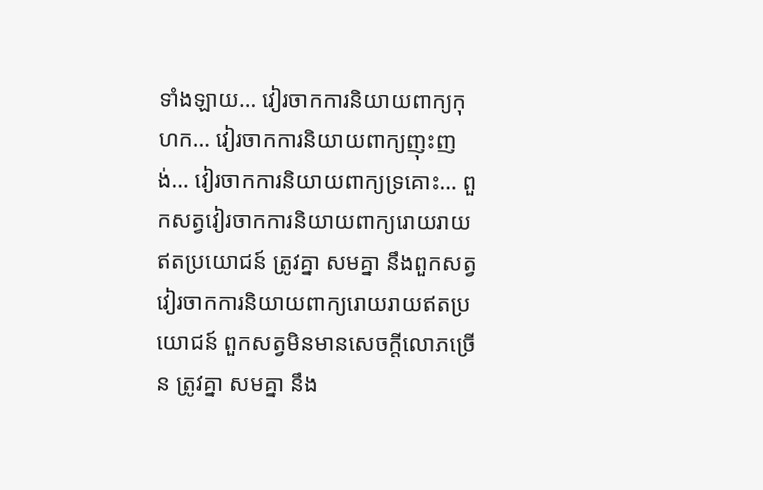ទាំងឡាយ… វៀរចាកការនិយាយពាក្យកុហក… វៀរចាកការនិយាយពាក្យញុះញង់… វៀរចាកការនិយាយពាក្យទ្រគោះ… ពួកសត្វវៀរចាកការនិយាយពាក្យរោយរាយឥតប្រយោជន៍ ត្រូវគ្នា សមគ្នា នឹងពួកសត្វវៀរចាកការនិយាយពាក្យរោយរាយឥតប្រយោជន៍ ពួកសត្វមិនមានសេចក្តីលោភច្រើន ត្រូវគ្នា សមគ្នា នឹង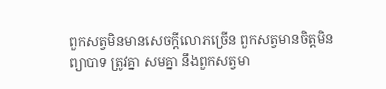ពួកសត្វមិនមានសេចក្តីលោភច្រើន ពួកសត្វមានចិត្តមិនព្យាបាទ ត្រូវគ្នា សមគ្នា នឹងពួកសត្វមា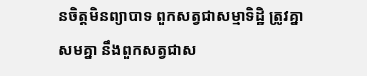នចិត្តមិនព្យាបាទ ពួកសត្វជាសម្មាទិដ្ឋិ ត្រូវគ្នា សមគ្នា នឹងពួកសត្វជាស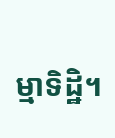ម្មាទិដ្ឋិ។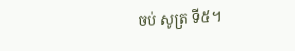ចប់ សូត្រ ទី៥។